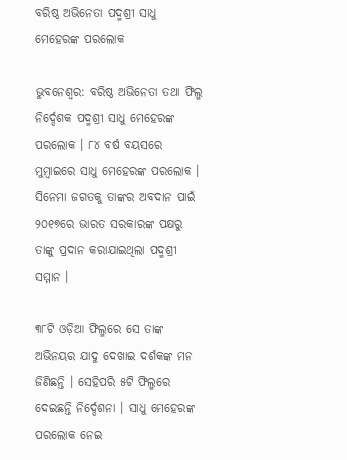ବରିଷ୍ଠ ଅଭିନେତା ପଦ୍ମଶ୍ରୀ ସାଧୁ ମେହେରଙ୍କ ପରଲୋକ

ଭୁବନେଶ୍ବର: ବରିଷ୍ଠ ଅଭିନେତା ତଥା ଫିଲ୍ମ ନିର୍ଦ୍ଦେଶକ ପଦ୍ମଶ୍ରୀ ସାଧୁ ମେହେରଙ୍କ ପରଲୋକ । ୮୪ ବର୍ଷ ବୟସରେ ମୁମ୍ବାଇରେ ସାଧୁ ମେହେରଙ୍କ ପରଲୋକ । ସିନେମା ଜଗତକୁ ତାଙ୍କର ଅବଦାନ ପାଇଁ ୨୦୧୭ରେ ଭାରତ ସରକାରଙ୍କ ପକ୍ଷରୁ ତାଙ୍କୁ ପ୍ରଦାନ କରାଯାଇଥିଲା ପଦ୍ମଶ୍ରୀ ସମ୍ମାନ ।

୩୮ଟି ଓଡ଼ିଆ ଫିଲ୍ମରେ ସେ ତାଙ୍କ ଅଭିନୟର ଯାଦୁ ଦେଖାଇ ଦର୍ଶକଙ୍କ ମନ ଜିଣିଛନ୍ତି । ସେହିପରି ୫ଟି ଫିଲ୍ମରେ ଦେଇଛନ୍ତି ନିର୍ଦ୍ଦେଶନା । ସାଧୁ ମେହେରଙ୍କ ପରଲୋକ ନେଇ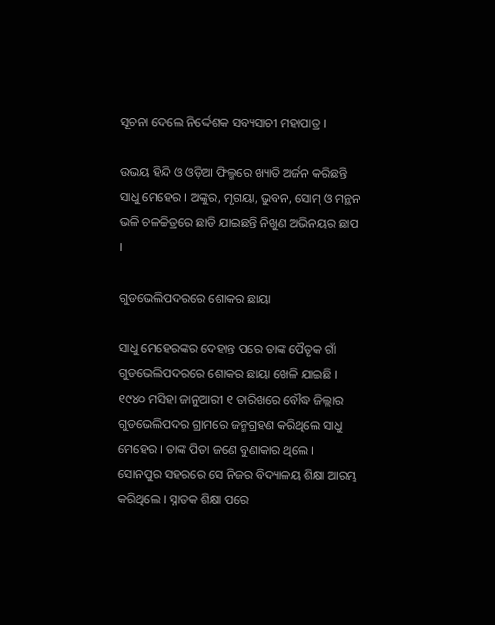ସୂଚନା ଦେଲେ ନିର୍ଦ୍ଦେଶକ ସବ୍ୟସାଚୀ ମହାପାତ୍ର ।

ଉଭୟ ହିନ୍ଦି ଓ ଓଡ଼ିଆ ଫିଲ୍ମରେ ଖ୍ୟାତି ଅର୍ଜନ କରିଛନ୍ତି ସାଧୁ ମେହେର । ଅଙ୍କୁର, ମୃଗୟା, ଭୁବନ, ସୋମ୍ ଓ ମନ୍ଥନ ଭଳି ଚଳଚ୍ଚିତ୍ରରେ ଛାଡି ଯାଇଛନ୍ତି ନିଖୁଣ ଅଭିନୟର ଛାପ ।

ଗୁଡଭେଲିପଦରରେ ଶୋକର ଛାୟା

ସାଧୁ ମେହେରଙ୍କର ଦେହାନ୍ତ ପରେ ତାଙ୍କ ପୈତୃକ ଗାଁ ଗୁଡଭେଲିପଦରରେ ଶୋକର ଛାୟା ଖେଳି ଯାଇଛି । ୧୯୪୦ ମସିହା ଜାନୁଆରୀ ୧ ତାରିଖରେ ବୌଦ୍ଧ ଜିଲ୍ଲାର ଗୁଡଭେଲିପଦର ଗ୍ରାମରେ ଜନ୍ମଗ୍ରହଣ କରିଥିଲେ ସାଧୁ ମେହେର । ତାଙ୍କ ପିତା ଜଣେ ବୁଣାକାର ଥିଲେ । ସୋନପୁର ସହରରେ ସେ ନିଜର ବିଦ୍ୟାଳୟ ଶିକ୍ଷା ଆରମ୍ଭ କରିଥିଲେ । ସ୍ନାତକ ଶିକ୍ଷା ପରେ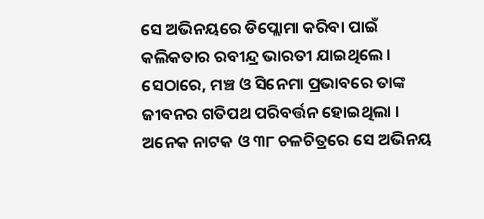ସେ ଅଭିନୟରେ ଡିପ୍ଲୋମା କରିବା ପାଇଁ କଲିକତାର ରବୀନ୍ଦ୍ର ଭାରତୀ ଯାଇଥିଲେ । ସେଠାରେ, ମଞ୍ଚ ଓ ସିନେମା ପ୍ରଭାବରେ ତାଙ୍କ ଜୀବନର ଗତିପଥ ପରିବର୍ତ୍ତନ ହୋଇଥିଲା । ଅନେକ ନାଟକ ଓ ୩୮ ଚଳଚିତ୍ରରେ ସେ ଅଭିନୟ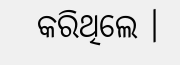କରିଥିଲେ ।